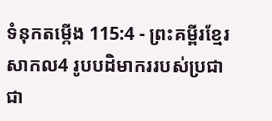ទំនុកតម្កើង 115:4 - ព្រះគម្ពីរខ្មែរសាកល4 រូបបដិមាកររបស់ប្រជាជា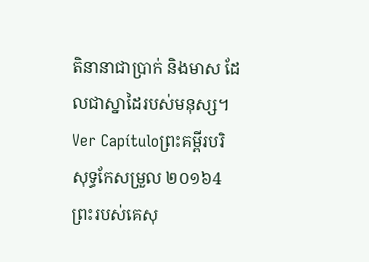តិនានាជាប្រាក់ និងមាស ដែលជាស្នាដៃរបស់មនុស្ស។ Ver Capítuloព្រះគម្ពីរបរិសុទ្ធកែសម្រួល ២០១៦4 ព្រះរបស់គេសុ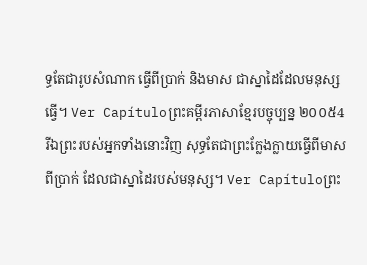ទ្ធតែជារូបសំណាក ធ្វើពីប្រាក់ និងមាស ជាស្នាដៃដែលមនុស្សធ្វើ។ Ver Capítuloព្រះគម្ពីរភាសាខ្មែរបច្ចុប្បន្ន ២០០៥4 រីឯព្រះរបស់អ្នកទាំងនោះវិញ សុទ្ធតែជាព្រះក្លែងក្លាយធ្វើពីមាសពីប្រាក់ ដែលជាស្នាដៃរបស់មនុស្ស។ Ver Capítuloព្រះ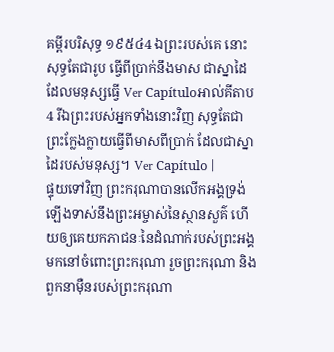គម្ពីរបរិសុទ្ធ ១៩៥៤4 ឯព្រះរបស់គេ នោះសុទ្ធតែជារូប ធ្វើពីប្រាក់នឹងមាស ជាស្នាដៃដែលមនុស្សធ្វើ Ver Capítuloអាល់គីតាប4 រីឯព្រះរបស់អ្នកទាំងនោះវិញ សុទ្ធតែជាព្រះក្លែងក្លាយធ្វើពីមាសពីប្រាក់ ដែលជាស្នាដៃរបស់មនុស្ស។ Ver Capítulo |
ផ្ទុយទៅវិញ ព្រះករុណាបានលើកអង្គទ្រង់ឡើងទាស់នឹងព្រះអម្ចាស់នៃស្ថានសួគ៌ ហើយឲ្យគេយកភាជនៈនៃដំណាក់របស់ព្រះអង្គមកនៅចំពោះព្រះករុណា រួចព្រះករុណា និងពួកនាម៉ឺនរបស់ព្រះករុណា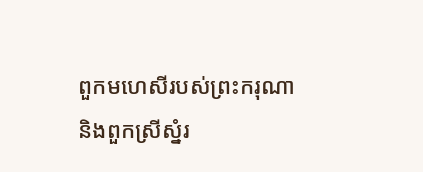ពួកមហេសីរបស់ព្រះករុណា និងពួកស្រីស្នំរ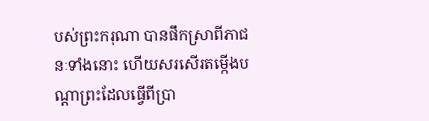បស់ព្រះករុណា បានផឹកស្រាពីភាជនៈទាំងនោះ ហើយសរសើរតម្កើងបណ្ដាព្រះដែលធ្វើពីប្រា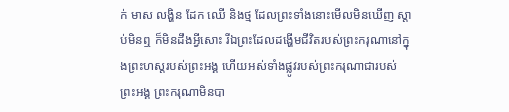ក់ មាស លង្ហិន ដែក ឈើ និងថ្ម ដែលព្រះទាំងនោះមើលមិនឃើញ ស្ដាប់មិនឮ ក៏មិនដឹងអ្វីសោះ រីឯព្រះដែលដង្ហើមជីវិតរបស់ព្រះករុណានៅក្នុងព្រះហស្តរបស់ព្រះអង្គ ហើយអស់ទាំងផ្លូវរបស់ព្រះករុណាជារបស់ព្រះអង្គ ព្រះករុណាមិនបា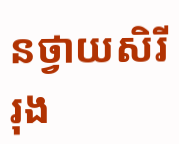នថ្វាយសិរីរុង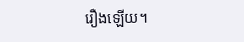រឿងឡើយ។